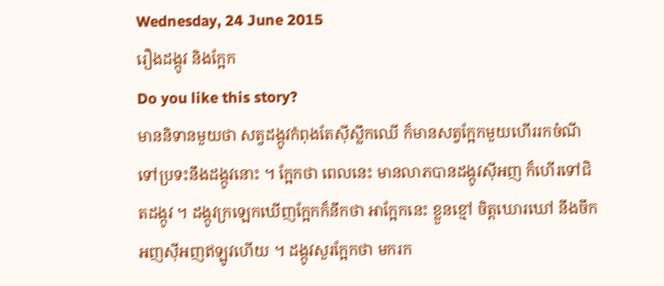Wednesday, 24 June 2015
រឿងដង្កូវ និងក្អែក
Do you like this story?
មាននិទានមួយថា សត្វដង្កូវកំពុងតែស៊ីស្លឹកឈើ ក៏មានសត្វក្អែកមួយហើររកចំណីទៅប្រទះនឹងដង្កូវនោះ ។ ក្អែកថា ពេលនេះ មានលាភបានដង្កូវស៊ីអញ ក៏ហើរទៅជិតដង្កូវ ។ ដង្កូវក្រឡេកឃើញក្អែកក៏នឹកថា អាក្អែកនេះ ខ្លួនខ្មៅ ចិត្តឃោរឃៅ នឹងចឹកអញស៊ីអញឥឡូវហើយ ។ ដង្កូវសួរក្អែកថា មករក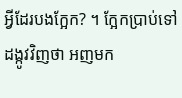អ្វីដែរបងក្អែក? ។ ក្អែកប្រាប់ទៅដង្កូវវិញថា អញមក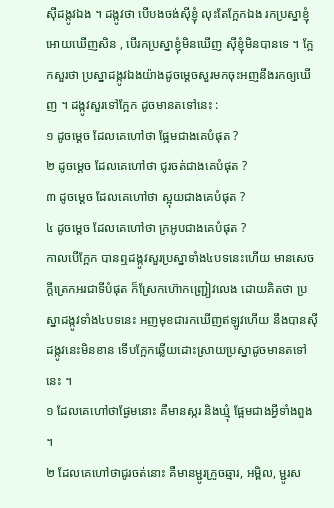ស៊ីដង្កូវឯង ។ ដង្កូវថា បើបងចង់ស៊ីខ្ញុំ លុះតែក្អែកឯង រកប្រស្នាខ្ញុំអោយឃើញសិន , បើរកប្រស្នាខ្ញុំមិនឃើញ ស៊ីខ្ញុំមិនបានទេ ។ ក្អែកសួរថា ប្រស្នាដង្កូវឯងយ៉ាងដូចម្ដេចសួរមកចុះអញនឹងរកឲ្យឃើញ ។ ដង្កូវសួរទៅក្អែក ដូចមានតទៅនេះ :
១ ដូចម្ដេច ដែលគេហៅថា ផ្អែមជាងគេបំផុត ?
២ ដូចម្ដេច ដែលគេហៅថា ជូរចត់ជាងគេបំផុត ?
៣ ដូចម្ដេច ដែលគេហៅថា ស្អុយជាងគេបំផុត ?
៤ ដូចម្ដេច ដែលគេហៅថា ក្រអូបជាងគេបំផុត ?
កាលបើក្អែក បានឮដង្កូវសួរប្រស្នាទាំង៤បទនេះហើយ មានសេចក្ដីត្រេកអរជាទីបំផុត ក៏ស្រែកហ៊ោកញ្រ្ជៀវលេង ដោយគិតថា ប្រស្នាដង្កូវទាំង៤បទនេះ អញមុខជារកឃើញឥឡូវហើយ នឹងបានស៊ីដង្កូវនេះមិនខាន ទើបក្អែកឆ្លើយដោះស្រាយប្រស្នាដូចមានតទៅនេះ ។
១ ដែលគេហៅថាផ្ងែមនោះ គឺមានស្ករ និងឃ្មុំ ផ្អែមជាងអ្វីទាំងពួង ។
២ ដែលគេហៅថាជូរចត់នោះ គឺមានម្ជូរក្រូចឆ្មារ, អម្ពិល, ម្ជូរស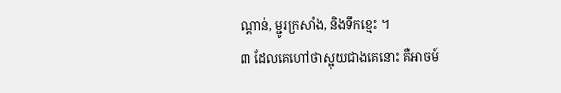ណ្ដាន់, ម្ជូរក្រសាំង, និងទឹកខ្មេះ ។
៣ ដែលគេហៅថាស្អុយជាងគេនោះ គឺអាចម៍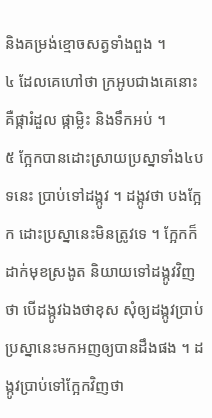និងគម្រង់ខ្មោចសត្វទាំងពួង ។
៤ ដែលគេហៅថា ក្រអូបជាងគេនោះ គឺផ្ការំដួល ផ្កាម្លិះ និងទឹកអប់ ។
៥ ក្អែកបានដោះស្រាយប្រស្នាទាំង៤បទនេះ ប្រាប់ទៅដង្កូវ ។ ដង្កូវថា បងក្អែក ដោះប្រស្នានេះមិនត្រូវទេ ។ ក្អែកក៏ដាក់មុខស្រងូត និយាយទៅដង្កូវវិញថា បើដង្កូវឯងថាខុស សុំឲ្យដង្កូវប្រាប់ប្រស្នានេះមកអញឲ្យបានដឹងផង ។ ដង្កូវប្រាប់ទៅក្អែកវិញថា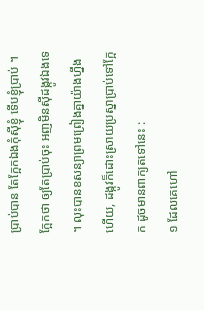ប្រាប់បាន តែក្អែកឯងកុំស៊ីខ្ញុំ ទើបខ្ញុំប្រាប់ ។ ក្អែកថា ឲ្យតែប្រាប់ចុះ អញមិនស៊ីដង្កូវឯងទេ ។ លុះបានខសន្យាព្រមព្រៀងគ្នាយ៉ាងហ្នឹងហើយ, ដង្កូវក៏ដោះស្រាយប្រស្នាប្រាប់ទៅក្អែក ដូចមានពាក្យតទៅនេះ :
១ ដែលគេហៅ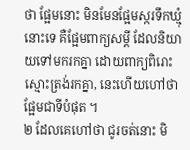ថា ផ្អែមនោះ មិនមែនផ្អែមស្ករទឹកឃ្មុំនោះទេ គឺផ្អែមពាក្យសម្ដី ដែលនិយាយទៅមករកគ្នា ដោយពាក្យពិរោះស្មោះត្រង់រកគ្នា, នេះហើយហៅថា ផ្អែមជាទីបំផុត ។
២ ដែលគេហៅថា ជូរចត់នោះ មិ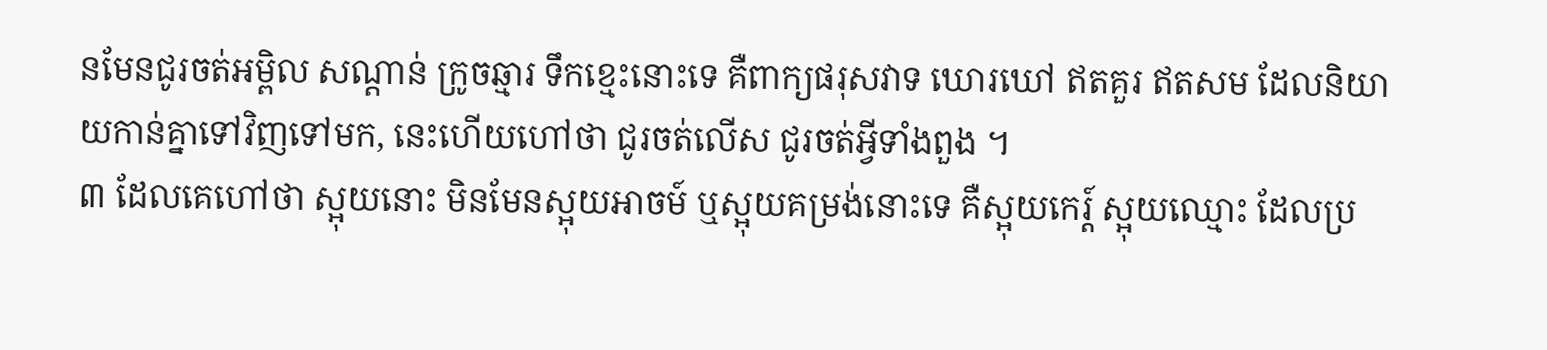នមែនជូរចត់អម្ពិល សណ្ដាន់ ក្រូចឆ្មារ ទឹកខ្មេះនោះទេ គឺពាក្យផរុសវាទ ឃោរឃៅ ឥតគួរ ឥតសម ដែលនិយាយកាន់គ្នាទៅវិញទៅមក, នេះហើយហៅថា ជូរចត់លើស ជូរចត់អ្វីទាំងពួង ។
៣ ដែលគេហៅថា ស្អុយនោះ មិនមែនស្អុយអាចម៍ ឬស្អុយគម្រង់នោះទេ គឺស្អុយកេរ្ត៍ ស្អុយឈ្មោះ ដែលប្រ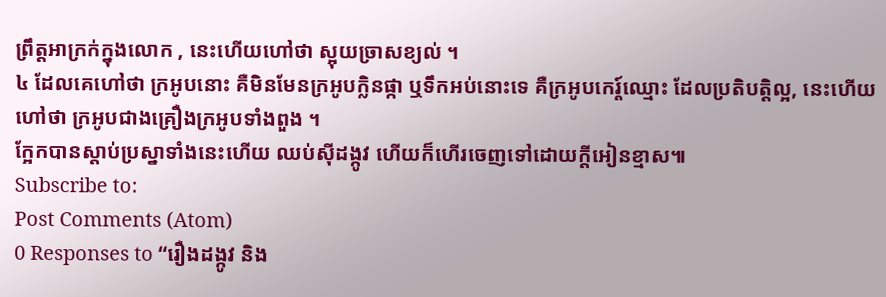ព្រឹត្តអាក្រក់ក្នុងលោក , នេះហើយហៅថា ស្អុយច្រាសខ្យល់ ។
៤ ដែលគេហៅថា ក្រអូបនោះ គឺមិនមែនក្រអូបក្លិនផ្កា ឬទឹកអប់នោះទេ គឺក្រអូបកេរ្ត៍ឈ្មោះ ដែលប្រតិបត្តិល្អ, នេះហើយហៅថា ក្រអូបជាងគ្រឿងក្រអូបទាំងពួង ។
ក្អែកបានស្ដាប់ប្រស្នាទាំងនេះហើយ ឈប់ស៊ីដង្កូវ ហើយក៏ហើរចេញទៅដោយក្តីអៀនខ្មាស៕
Subscribe to:
Post Comments (Atom)
0 Responses to “រឿងដង្កូវ និង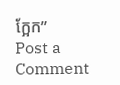ក្អែក”
Post a Comment